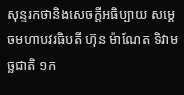សុន្ទរកថានិងសេចក្ដីអធិប្បាយ សម្ដេចមហាបវរធិបតី ហ៊ុន ម៉ាណែត ទិវាមច្ឆជាតិ ១ក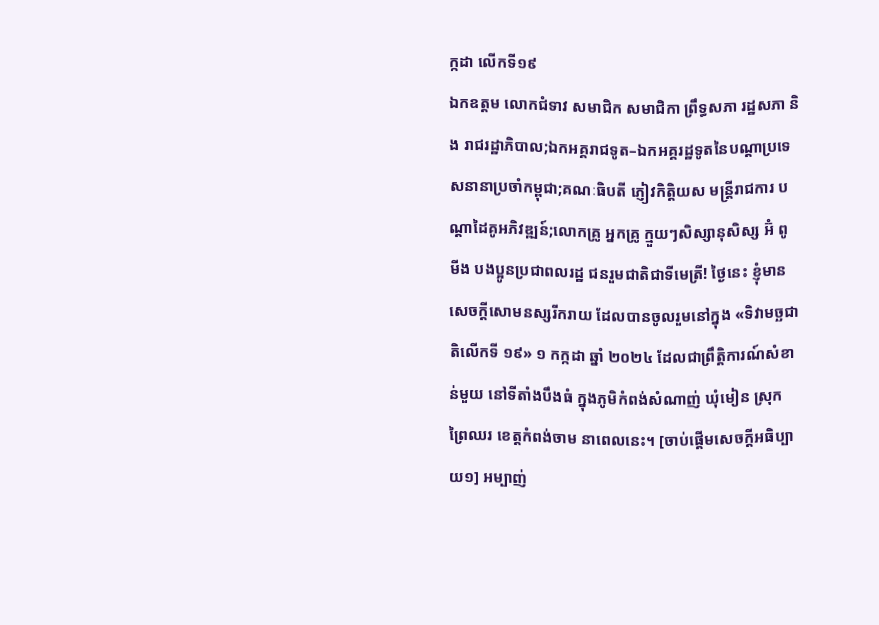ក្កដា លើកទី១៩
ឯកឧត្តម លោកជំទាវ សមាជិក សមាជិកា ព្រឹទ្ធសភា រដ្ឋសភា និង រាជរដ្ឋាភិបាល;ឯកអគ្គរាជទូត–ឯកអគ្គរដ្ឋទូតនៃបណ្តាប្រទេសនានាប្រចាំកម្ពុជា;គណៈធិបតី ភ្ញៀវកិត្តិយស មន្រ្តីរាជការ បណ្ដាដៃគូអភិវឌ្ឍន៍;លោកគ្រូ អ្នកគ្រូ ក្មួយៗសិស្សានុសិស្ស អ៊ំ ពូ មីង បងប្អូនប្រជាពលរដ្ឋ ជនរួមជាតិជាទីមេត្រី! ថ្ងៃនេះ ខ្ញុំមានសេចក្តីសោមនស្សរីករាយ ដែលបានចូលរួមនៅក្នុង «ទិវាមច្ឆជាតិលើកទី ១៩» ១ កក្កដា ឆ្នាំ ២០២៤ ដែលជាព្រឹត្តិការណ៍សំខាន់មួយ នៅទីតាំងបឹងធំ ក្នុងភូមិកំពង់សំណាញ់ ឃុំមៀន ស្រុកព្រៃឈរ ខេត្តកំពង់ចាម នាពេលនេះ។ [ចាប់ផ្ដើមសេចក្ដីអធិប្បាយ១] អម្បាញ់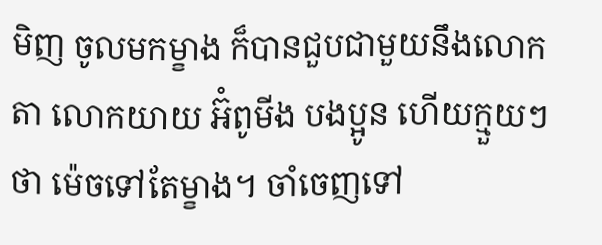មិញ ចូលមកម្ខាង ក៏បានជួបជាមួយនឹងលោកតា លោកយាយ អ៊ំពូមីង បងប្អូន ហើយក្មួយៗថា ម៉េចទៅតែម្ខាង។ ចាំចេញទៅ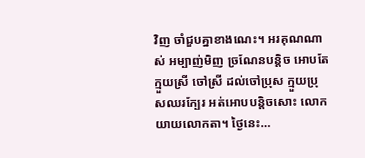វិញ ចាំជួបគ្នាខាងណេះ។ អរគុណណាស់ អម្បាញ់មិញ ច្រណែនបន្ដិច អោបតែក្មួយស្រី ចៅស្រី ដល់ចៅប្រុស ក្មួយប្រុសឈរក្បែរ អត់អោបបន្ដិចសោះ លោកយាយលោកតា។ ថ្ងៃនេះ…